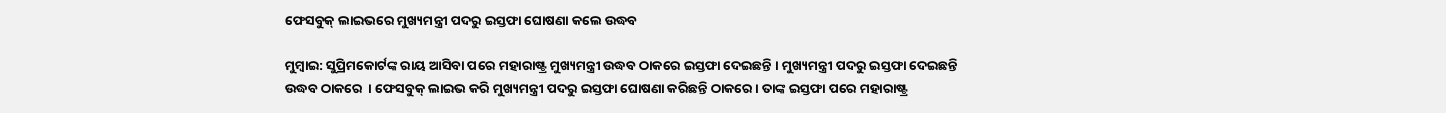ଫେସବୁକ୍ ଲାଇଭରେ ମୁଖ୍ୟମନ୍ତ୍ରୀ ପଦରୁ ଇସ୍ତଫା ଘୋଷଣା କଲେ ଉଦ୍ଧବ

ମୁମ୍ବାଇ: ସୁପ୍ରିମକୋର୍ଟଙ୍କ ରାୟ ଆସିବା ପରେ ମହାରାଷ୍ଟ୍ର ମୁଖ୍ୟମନ୍ତ୍ରୀ ଉଦ୍ଧବ ଠାକରେ ଇସ୍ତଫା ଦେଇଛନ୍ତି । ମୁଖ୍ୟମନ୍ତ୍ରୀ ପଦରୁ ଇସ୍ତଫା ଦେଇଛନ୍ତି ଉଦ୍ଧବ ଠାକରେ  । ଫେସବୁକ୍ ଲାଇଭ କରି ମୁଖ୍ୟମନ୍ତ୍ରୀ ପଦରୁ ଇସ୍ତଫା ଘୋଷଣା କରିଛନ୍ତି ଠାକରେ । ତାଙ୍କ ଇସ୍ତଫା ପରେ ମହାରାଷ୍ଟ୍ର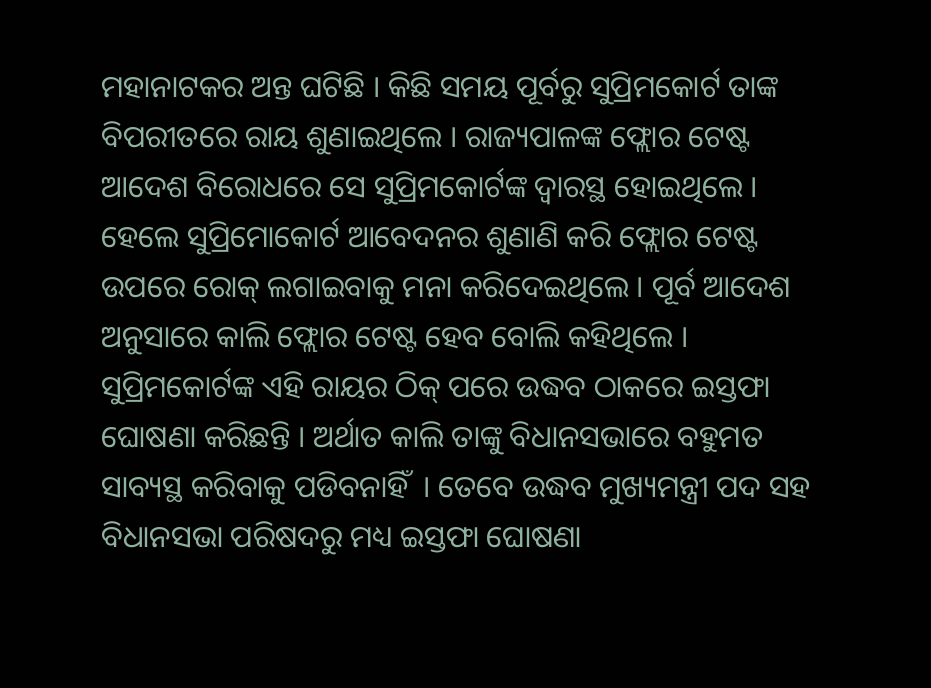ମହାନାଟକର ଅନ୍ତ ଘଟିଛି । କିଛି ସମୟ ପୂର୍ବରୁ ସୁପ୍ରିମକୋର୍ଟ ତାଙ୍କ ବିପରୀତରେ ରାୟ ଶୁଣାଇଥିଲେ । ରାଜ୍ୟପାଳଙ୍କ ଫ୍ଲୋର ଟେଷ୍ଟ ଆଦେଶ ବିରୋଧରେ ସେ ସୁପ୍ରିମକୋର୍ଟଙ୍କ ଦ୍ୱାରସ୍ଥ ହୋଇଥିଲେ । ହେଲେ ସୁପ୍ରିମୋକୋର୍ଟ ଆବେଦନର ଶୁଣାଣି କରି ଫ୍ଲୋର ଟେଷ୍ଟ ଉପରେ ରୋକ୍ ଲଗାଇବାକୁ ମନା କରିଦେଇଥିଲେ । ପୂର୍ବ ଆଦେଶ ଅନୁସାରେ କାଲି ଫ୍ଲୋର ଟେଷ୍ଟ ହେବ ବୋଲି କହିଥିଲେ । ସୁପ୍ରିମକୋର୍ଟଙ୍କ ଏହି ରାୟର ଠିକ୍ ପରେ ଉଦ୍ଧବ ଠାକରେ ଇସ୍ତଫା ଘୋଷଣା କରିଛନ୍ତି । ଅର୍ଥାତ କାଲି ତାଙ୍କୁ ବିଧାନସଭାରେ ବହୁମତ ସାବ୍ୟସ୍ଥ କରିବାକୁ ପଡିବନାହିଁ  । ତେବେ ଉଦ୍ଧବ ମୁଖ୍ୟମନ୍ତ୍ରୀ ପଦ ସହ ବିଧାନସଭା ପରିଷଦରୁ ମଧ୍ୟ ଇସ୍ତଫା ଘୋଷଣା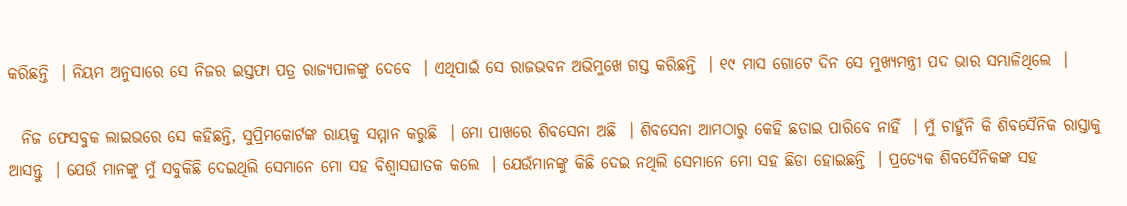କରିଛନ୍ତି  । ନିୟମ ଅନୁସାରେ ସେ ନିଜର ଇସ୍ତଫା ପତ୍ର ରାଜ୍ୟପାଳଙ୍କୁ ଦେବେ  । ଏଥିପାଇଁ ସେ ରାଜଭବନ ଅଭିମୁଖେ ଗସ୍ତ କରିଛନ୍ତି  । ୧୯ ମାସ ଗୋଟେ ଦିନ ସେ ମୁଖ୍ୟମନ୍ତ୍ରୀ ପଦ ଭାର ସମ୍ଭାଳିଥିଲେ  ।

  ନିଜ ଫେସବୁକ ଲାଇଭରେ ସେ କହିଛନ୍ତି, ସୁପ୍ରିମକୋର୍ଟଙ୍କ ରାୟକୁ ସମ୍ମାନ କରୁଛି  । ମୋ ପାଖରେ ଶିବସେନା ଅଛି  । ଶିବସେନା ଆମଠାରୁ କେହି ଛଡାଇ ପାରିବେ ନାହିଁ  । ମୁଁ ଚାହୁଁନି କି ଶିବସୈନିକ ରାସ୍ତାକୁ ଆସନ୍ତୁ  । ଯେଉଁ ମାନଙ୍କୁ ମୁଁ ସବୁକିଛି ଦେଇଥିଲି ସେମାନେ ମୋ ସହ ବିଶ୍ୱାସଘାତକ କଲେ  । ଯେଉଁମାନଙ୍କୁ କିଛି ଦେଇ ନଥିଲି ସେମାନେ ମୋ ସହ ଛିଡା ହୋଇଛନ୍ତି  । ପ୍ରତ୍ୟେକ ଶିବସୈନିକଙ୍କ ସହ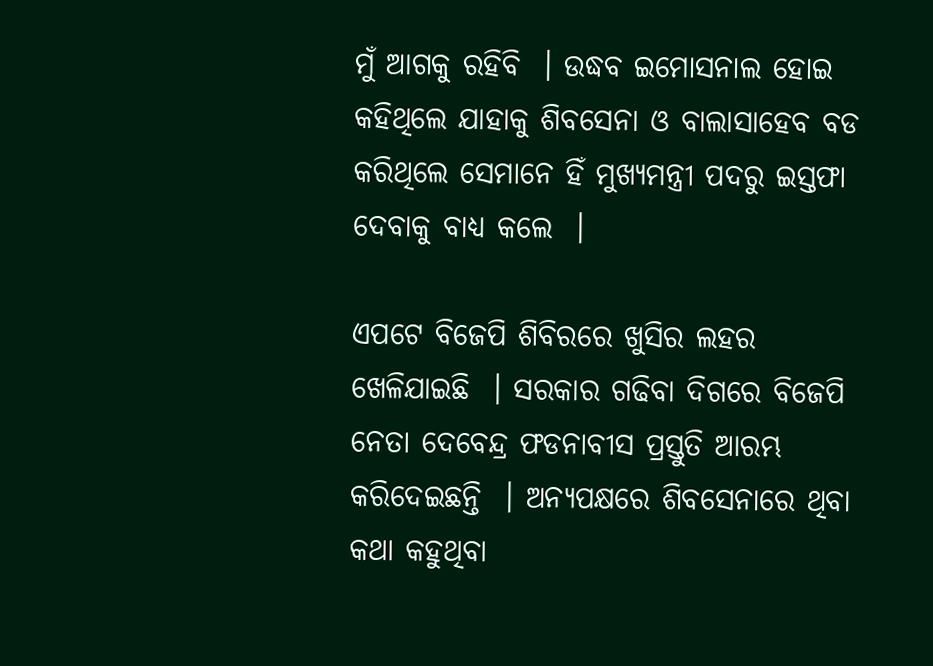ମୁଁ ଆଗକୁ ରହିବି  । ଉଦ୍ଧବ ଇମୋସନାଲ ହୋଇ କହିଥିଲେ ଯାହାକୁ ଶିବସେନା ଓ ବାଲାସାହେବ ବଡ କରିଥିଲେ ସେମାନେ ହିଁ ମୁଖ୍ୟମନ୍ତ୍ରୀ ପଦରୁ ଇସ୍ତଫା ଦେବାକୁ ବାଧ୍ୟ କଲେ  ।

ଏପଟେ ବିଜେପି ଶିବିରରେ ଖୁସିର ଲହର ଖେଳିଯାଇଛି  । ସରକାର ଗଢିବା ଦିଗରେ ବିଜେପି ନେତା ଦେବେନ୍ଦ୍ର ଫଡନାବୀସ ପ୍ରସ୍ତୁତି ଆରମ୍ଭ କରିଦେଇଛନ୍ତି  । ଅନ୍ୟପକ୍ଷରେ ଶିବସେନାରେ ଥିବା କଥା କହୁଥିବା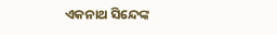ଏକନାଥ ସିନ୍ଦେଙ୍କ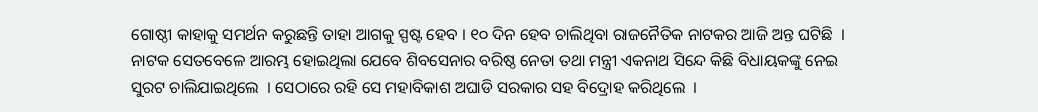ଗୋଷ୍ଠୀ କାହାକୁ ସମର୍ଥନ କରୁଛନ୍ତି ତାହା ଆଗକୁ ସ୍ପଷ୍ଟ ହେବ । ୧୦ ଦିନ ହେବ ଚାଲିଥିବା ରାଜନୈତିକ ନାଟକର ଆଜି ଅନ୍ତ ଘଟିଛି  । ନାଟକ ସେତବେଳେ ଆରମ୍ଭ ହୋଇଥିଲା ଯେବେ ଶିବସେନାର ବରିଷ୍ଠ ନେତା ତଥା ମନ୍ତ୍ରୀ ଏକନାଥ ସିନ୍ଦେ କିଛି ବିଧାୟକଙ୍କୁ ନେଇ ସୁରଟ ଚାଲିଯାଇଥିଲେ  । ସେଠାରେ ରହି ସେ ମହାବିକାଶ ଅଘାଡି ସରକାର ସହ ବିଦ୍ରୋହ କରିଥିଲେ  ।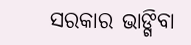ସରକାର ଭାଙ୍ଗିବା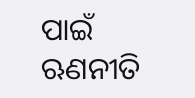ପାଇଁ ଋଣନୀତି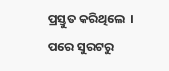ପ୍ରସ୍ତୁତ କରିଥିଲେ  । ପରେ ସୁରଟରୁ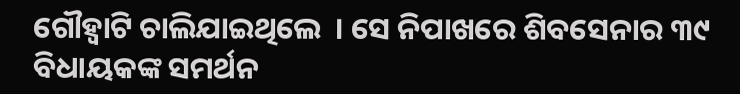ଗୌହ୍ୱାଟି ଚାଲିଯାଇଥିଲେ  । ସେ ନିପାଖରେ ଶିବସେନାର ୩୯ ବିଧାୟକଙ୍କ ସମର୍ଥନ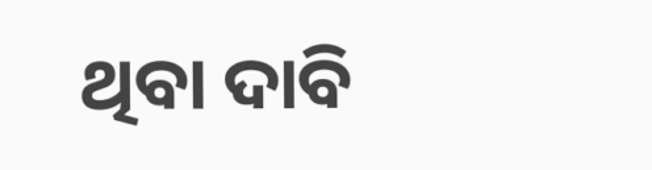ଥିବା ଦାବି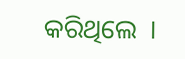କରିଥିଲେ  ।